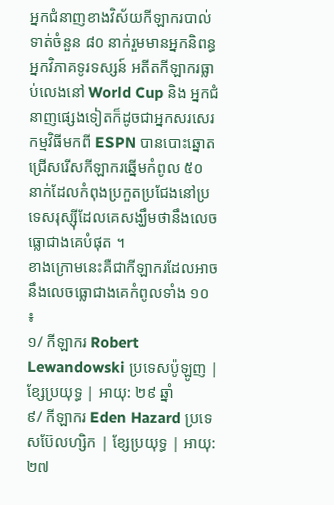អ្នកជំនាញខាងវិស័យកីឡាករបាល់ទាត់ចំនួន ៨០ នាក់រួមមានអ្នកនិពន្ធ អ្នកវិភាគទូរទស្សន៍ អតីតកីឡាករធ្លាប់លេងនៅ World Cup និង អ្នកជំនាញផ្សេងទៀតក៏ដូចជាអ្នកសរសេរកម្មវិធីមកពី ESPN បានបោះឆ្នោតជ្រើសរើសកីឡាករឆ្នើមកំពូល ៥០ នាក់ដែលកំពុងប្រកួតប្រជែងនៅប្រទេសរុស្ស៊ីដែលគេសង្ឃឹមថានឹងលេចធ្លោជាងគេបំផុត ។
ខាងក្រោមនេះគឺជាកីឡាករដែលអាចនឹងលេចធ្លោជាងគេកំពូលទាំង ១០ ៖
១/ កីឡាករ Robert Lewandowski ប្រទេសប៉ូឡូញ | ខ្សែប្រយុទ្ធ | អាយុ: ២៩ ឆ្នាំ
៩/ កីឡាករ Eden Hazard ប្រទេសប៊ែលហ្សិក | ខ្សែប្រយុទ្ធ | អាយុ: ២៧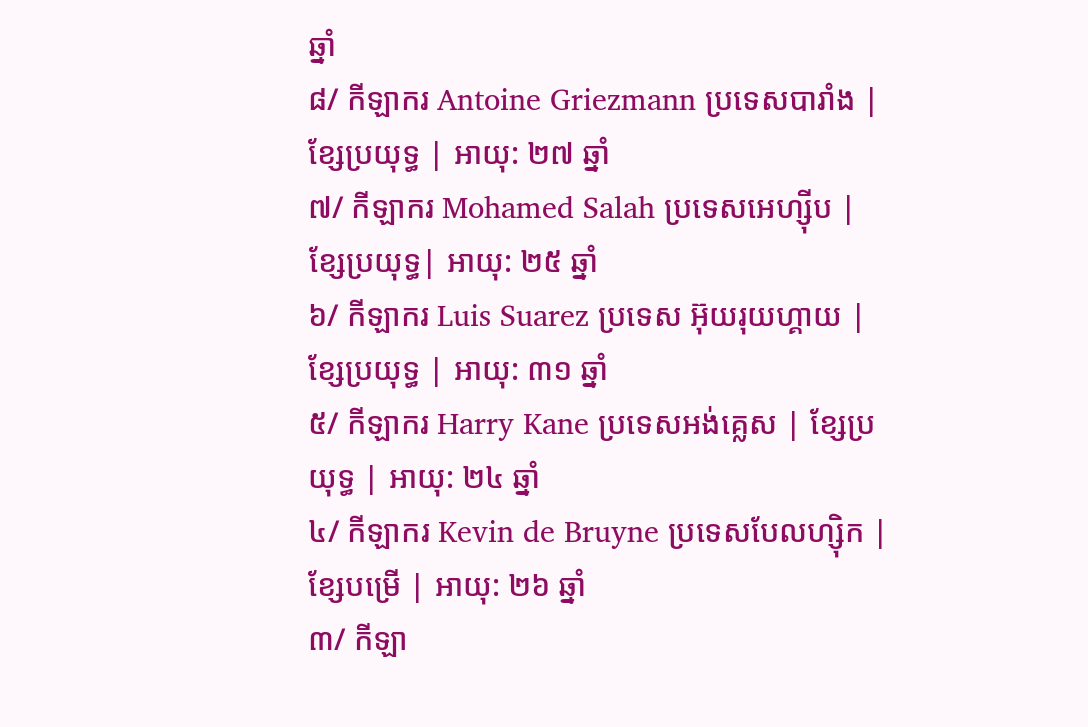ឆ្នាំ
៨/ កីឡាករ Antoine Griezmann ប្រទេសបារាំង | ខ្សែប្រយុទ្ធ | អាយុ: ២៧ ឆ្នាំ
៧/ កីឡាករ Mohamed Salah ប្រទេសអេហ្ស៊ីប | ខ្សែប្រយុទ្ធ| អាយុ: ២៥ ឆ្នាំ
៦/ កីឡាករ Luis Suarez ប្រទេស អ៊ុយរុយហ្គាយ | ខ្សែប្រយុទ្ធ | អាយុ: ៣១ ឆ្នាំ
៥/ កីឡាករ Harry Kane ប្រទេសអង់គ្លេស | ខ្សែប្រយុទ្ធ | អាយុ: ២៤ ឆ្នាំ
៤/ កីឡាករ Kevin de Bruyne ប្រទេសបែលហ្ស៊ិក | ខ្សែបម្រើ | អាយុ: ២៦ ឆ្នាំ
៣/ កីឡា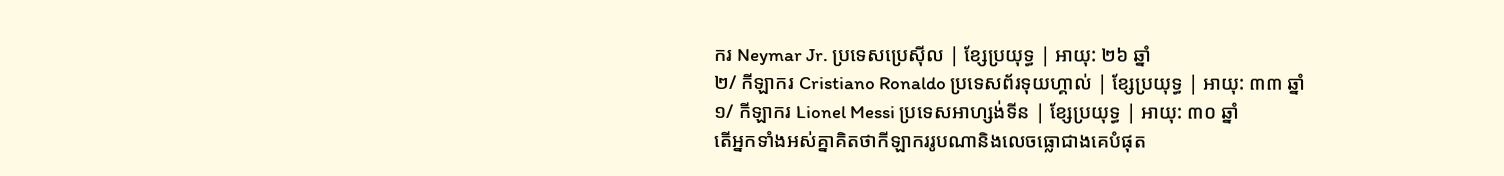ករ Neymar Jr. ប្រទេសប្រេស៊ីល | ខ្សែប្រយុទ្ធ | អាយុ: ២៦ ឆ្នាំ
២/ កីឡាករ Cristiano Ronaldo ប្រទេសព័រទុយហ្គាល់ | ខ្សែប្រយុទ្ធ | អាយុ: ៣៣ ឆ្នាំ
១/ កីឡាករ Lionel Messi ប្រទេសអាហ្សង់ទីន | ខ្សែប្រយុទ្ធ | អាយុ: ៣០ ឆ្នាំ
តើអ្នកទាំងអស់គ្នាគិតថាកីឡាកររូបណានិងលេចធ្លោជាងគេបំផុត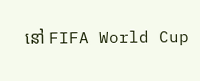នៅ FIFA World Cup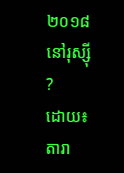២០១៨ នៅរុស្ស៊ី ?
ដោយ៖តារា